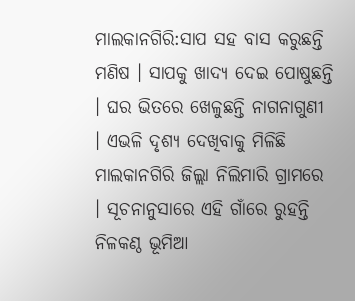ମାଲକାନଗିରି:ସାପ ସହ ବାସ କରୁଛନ୍ତି ମଣିଷ । ସାପକୁ ଖାଦ୍ୟ ଦେଇ ପୋଷୁଛନ୍ତି । ଘର ଭିତରେ ଖେଳୁଛନ୍ତି ନାଗନାଗୁଣୀ । ଏଭଳି ଦୃଶ୍ୟ ଦେଖିବାକୁ ମିଳିଛି ମାଲକାନଗିରି ଜିଲ୍ଲା ନିଲିମାରି ଗ୍ରାମରେ । ସୂଚନାନୁସାରେ ଏହି ଗାଁରେ ରୁହନ୍ତି ନିଳକଣ୍ଠ ଭୂମିଆ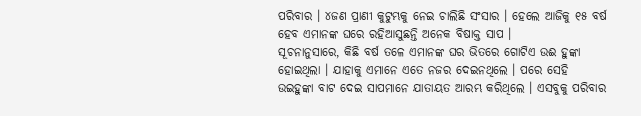ପରିବାର । ୪ଜଣ ପ୍ରାଣୀ କୁଟୁମ୍ଭକୁ ନେଇ ଚାଲିଛି ସଂସାର । ହେଲେ ଆଜିକୁ ୧୫ ବର୍ଷ ହେବ ଏମାନଙ୍କ ଘରେ ରହିଆସୁଛନ୍ତି ଅନେକ ବିଷାକ୍ତ ସାପ ।
ସୂଚନାନୁସାରେ, କିଛି ବର୍ଷ ତଳେ ଏମାନଙ୍କ ଘର ଭିତରେ ଗୋଟିଏ ଉଈ ହୁଙ୍କା ହୋଇଥିଲା । ଯାହାକୁ ଏମାନେ ଏତେ ନଜର ଦେଇନଥିଲେ । ପରେ ସେହି ଉଇହୁଙ୍କା ବାଟ ଦେଇ ସାପମାନେ ଯାତାୟତ ଆରମ୍ଭ କରିଥିଲେ । ଏସବୁକୁ ପରିବାର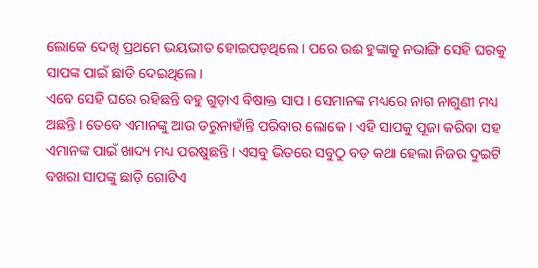ଲୋକେ ଦେଖି ପ୍ରଥମେ ଭୟଭୀତ ହୋଇପଡ଼ଥିଲେ । ପରେ ଉଈ ହୁଙ୍କାକୁ ନଭାଙ୍ଗି ସେହି ଘରକୁ ସାପଙ୍କ ପାଇଁ ଛାଡି ଦେଇଥିଲେ ।
ଏବେ ସେହି ଘରେ ରହିଛନ୍ତି ବହୁ ଗୁଡ଼ାଏ ବିଷାକ୍ତ ସାପ । ସେମାନଙ୍କ ମଧ୍ୟରେ ନାଗ ନାଗୁଣୀ ମଧ୍ୟ ଅଛନ୍ତି । ତେବେ ଏମାନଙ୍କୁ ଆଉ ଡରୁନାହାଁନ୍ତି ପରିବାର ଲୋକେ । ଏହି ସାପକୁ ପୂଜା କରିବା ସହ ଏମାନଙ୍କ ପାଇଁ ଖାଦ୍ୟ ମଧ୍ୟ ପରଷୁଛନ୍ତି । ଏସବୁ ଭିତରେ ସବୁଠୁ ବଡ଼ କଥା ହେଲା ନିଜର ଦୁଇଟି ବଖରା ସାପଙ୍କୁ ଛାଡ଼ି ଗୋଟିଏ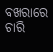ବଖରାରେ ଚାରି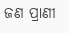ଜଣ ପ୍ରାଣୀ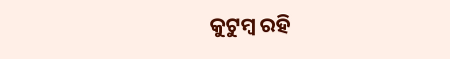କୁଟୁମ୍ବ ରହି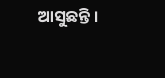ଆସୁଛନ୍ତି ।